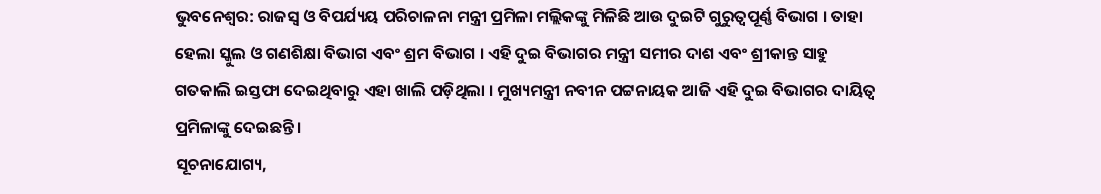ଭୁବନେଶ୍ୱର: ରାଜସ୍ୱ ଓ ବିପର୍ଯ୍ୟୟ ପରିଚାଳନା ମନ୍ତ୍ରୀ ପ୍ରମିଳା ମଲ୍ଲିକଙ୍କୁ ମିଳିଛି ଆଉ ଦୁଇଟି ଗୁରୁତ୍ୱପୂର୍ଣ୍ଣ ବିଭାଗ । ତାହା ହେଲା ସ୍କୁଲ ଓ ଗଣଶିକ୍ଷା ବିଭାଗ ଏବଂ ଶ୍ରମ ବିଭାଗ । ଏହି ଦୁଇ ବିଭାଗର ମନ୍ତ୍ରୀ ସମୀର ଦାଶ ଏବଂ ଶ୍ରୀକାନ୍ତ ସାହୁ ଗତକାଲି ଇସ୍ତଫା ଦେଇଥିବାରୁ ଏହା ଖାଲି ପଡ଼ିଥିଲା । ମୁଖ୍ୟମନ୍ତ୍ରୀ ନବୀନ ପଟ୍ଟନାୟକ ଆଜି ଏହି ଦୁଇ ବିଭାଗର ଦାୟିତ୍ୱ ପ୍ରମିଳାଙ୍କୁ ଦେଇଛନ୍ତି ।
ସୂଚନାଯୋଗ୍ୟ,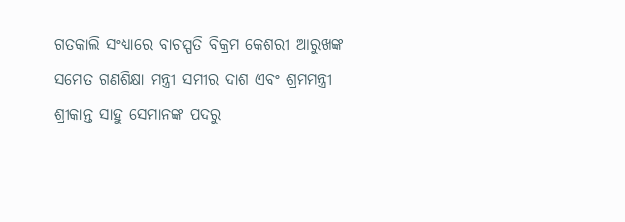ଗତକାଲି ସଂଧ୍ୟାରେ ବାଚସ୍ପତି ବିକ୍ରମ କେଶରୀ ଆରୁଖଙ୍କ ସମେତ ଗଣଶିକ୍ଷା ମନ୍ତ୍ରୀ ସମୀର ଦାଶ ଏବଂ ଶ୍ରମମନ୍ତ୍ରୀ ଶ୍ରୀକାନ୍ତ ସାହୁ ସେମାନଙ୍କ ପଦରୁ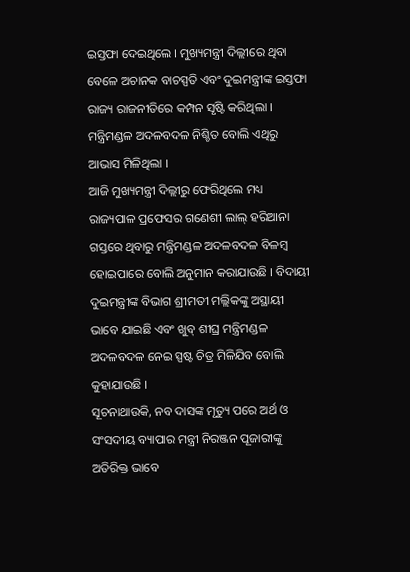ଇସ୍ତଫା ଦେଇଥିଲେ । ମୁଖ୍ୟମନ୍ତ୍ରୀ ଦିଲ୍ଲୀରେ ଥିବା ବେଳେ ଅଚାନକ ବାଚସ୍ପତି ଏବଂ ଦୁଇମନ୍ତ୍ରୀଙ୍କ ଇସ୍ତଫା ରାଜ୍ୟ ରାଜନୀତିରେ କମ୍ପନ ସୃଷ୍ଟି କରିଥିଲା । ମନ୍ତ୍ରିମଣ୍ଡଳ ଅଦଳବଦଳ ନିଶ୍ଚିତ ବୋଲି ଏଥିରୁ ଆଭାସ ମିଳିଥିଲା ।
ଆଜି ମୁଖ୍ୟମନ୍ତ୍ରୀ ଦିଲ୍ଲୀରୁ ଫେରିଥିଲେ ମଧ୍ୟ ରାଜ୍ୟପାଳ ପ୍ରଫେସର ଗଣେଶୀ ଲାଲ୍ ହରିଆନା ଗସ୍ତରେ ଥିବାରୁ ମନ୍ତ୍ରିମଣ୍ଡଳ ଅଦଳବଦଳ ବିଳମ୍ବ ହୋଇପାରେ ବୋଲି ଅନୁମାନ କରାଯାଉଛି । ବିଦାୟୀ ଦୁଇମନ୍ତ୍ରୀଙ୍କ ବିଭାଗ ଶ୍ରୀମତୀ ମଲ୍ଲିକଙ୍କୁ ଅସ୍ଥାୟୀ ଭାବେ ଯାଇଛି ଏବଂ ଖୁବ୍ ଶୀଘ୍ର ମନ୍ତ୍ରିମଣ୍ଡଳ ଅଦଳବଦଳ ନେଇ ସ୍ପଷ୍ଟ ଚିତ୍ର ମିଳିଯିବ ବୋଲି କୁହାଯାଉଛି ।
ସୂଚନାଥାଉକି, ନବ ଦାସଙ୍କ ମୃତ୍ୟୁ ପରେ ଅର୍ଥ ଓ ସଂସଦୀୟ ବ୍ୟାପାର ମନ୍ତ୍ରୀ ନିରଞ୍ଜନ ପୂଜାରୀଙ୍କୁ ଅତିରିକ୍ତ ଭାବେ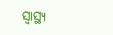ସ୍ୱାସ୍ଥ୍ୟ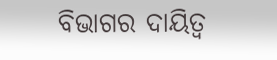ବିଭାଗର ଦାୟିତ୍ୱ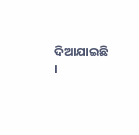ଦିଆଯାଇଛି ।